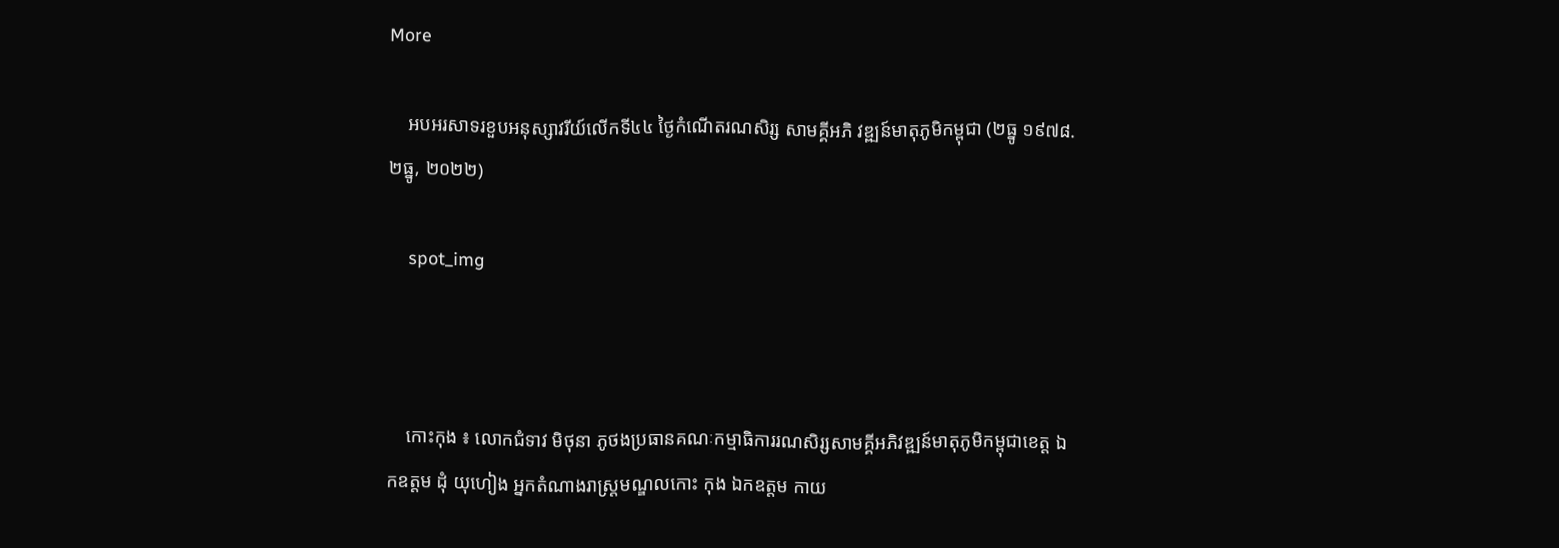More

    អបអរសាទរខួបអនុស្សាវរីយ៍លើកទី៤៤ ថ្ងៃកំណើតរណសិរ្ស សាមគ្គីអភិ វឌ្ឍន៍មាតុភូមិកម្ពុជា (២ធ្នូ ១៩៧៨.២ធ្នូ, ២០២២)

    spot_img



    កោះកុង ៖ លោកជំទាវ មិថុនា ភូថងប្រធានគណៈកម្មាធិការរណសិរ្សសាមគ្គីអភិវឌ្ឍន៍មាតុភូមិកម្ពុជាខេត្ត ឯកឧត្តម ដុំ យុហៀង អ្នកតំណាងរាស្ត្រមណ្ឌលកោះ កុង ឯកឧត្តម កាយ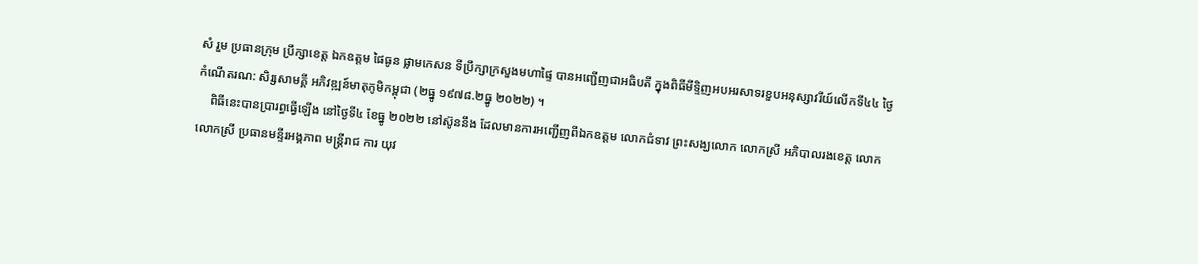សំ រួម ប្រធានក្រុម ប្រឹក្សាខេត្ត ឯកឧត្តម ផៃធូន ផ្លាមកេសន ទីប្រឹក្សាក្រសួងមហាផ្ទៃ បានអញ្ជើញជាអធិបតី ក្នុងពិធីមីទ្ទិញអបអរសាទរខួបអនុស្សាវរីយ៍លើកទី៤៤ ថ្ងៃកំណើតរណ: សិរ្សសាមគ្គី អភិវឌ្ឍន៍មាតុភូមិកម្ពុជា (២ធ្នូ ១៩៧៨.២ធ្នូ ២០២២) ។
    ពិធីនេះបានប្រារព្ធធ្វើឡើង នៅថ្ងៃទី៤ ខែធ្នូ ២០២២ នៅស៊ូននឹង ដែលមានការអញ្ជើញពីឯកឧត្តម លោកជំទាវ ព្រះសង្ឃលោក លោកស្រី អភិបាលរងខេត្ត លោក លោកស្រី ប្រធានមន្ទីរអង្គភាព មន្ត្រីរាជ ការ យុវ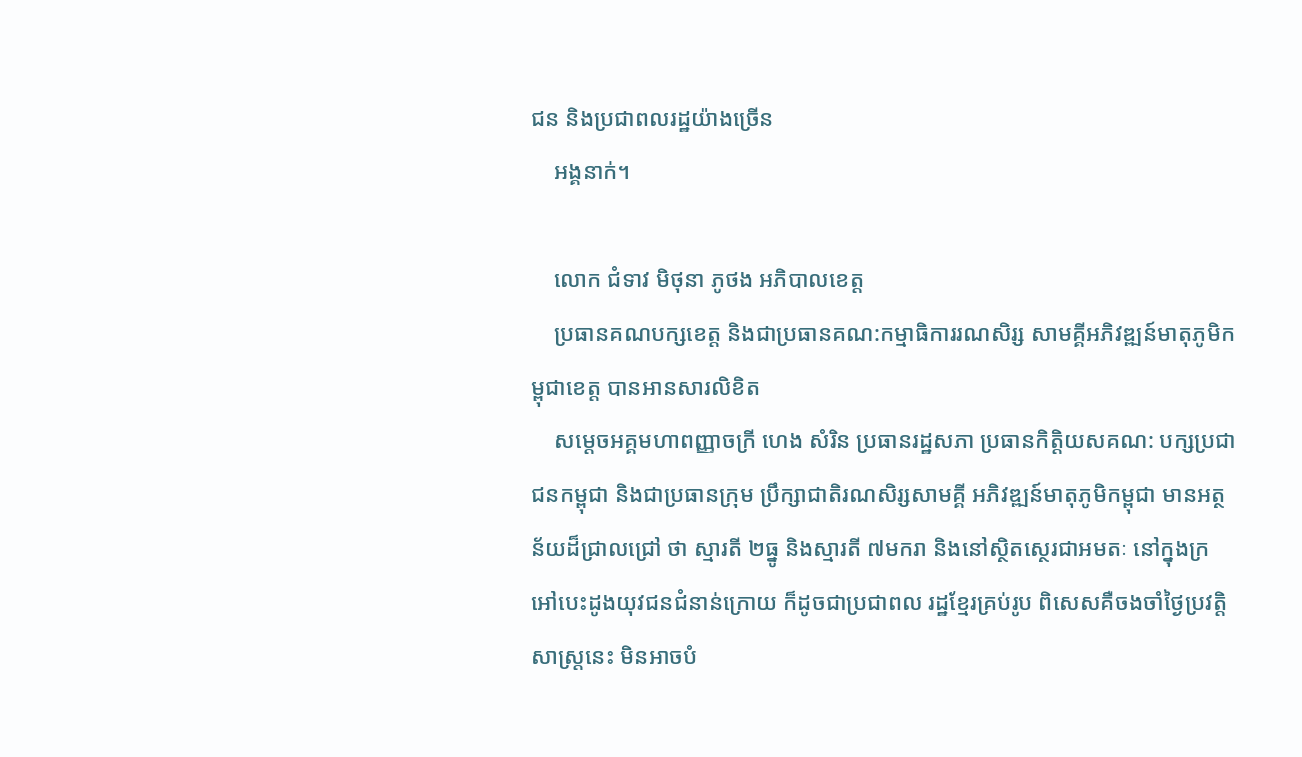ជន និងប្រជាពលរដ្ឋយ៉ាងច្រើន
    អង្គនាក់។

    លោក ជំទាវ មិថុនា ភូថង អភិបាលខេត្ត
    ប្រធានគណបក្សខេត្ត និងជាប្រធានគណ:កម្មាធិការរណសិរ្ស សាមគ្គីអភិវឌ្ឍន៍មាតុភូមិកម្ពុជាខេត្ត បានអានសារលិខិត
    សម្ដេចអគ្គមហាពញ្ញាចក្រី ហេង សំរិន ប្រធានរដ្ឋសភា ប្រធានកិត្តិយសគណ: បក្សប្រជាជនកម្ពុជា និងជាប្រធានក្រុម ប្រឹក្សាជាតិរណសិរ្សសាមគ្គី អភិវឌ្ឍន៍មាតុភូមិកម្ពុជា មានអត្ថន័យដ៏ជ្រាលជ្រៅ ថា ស្មារតី ២ធ្នូ និងស្មារតី ៧មករា និងនៅស្ថិតស្ថេរជាអមតៈ នៅក្នុងក្រអៅបេះដូងយុវជនជំនាន់ក្រោយ ក៏ដូចជាប្រជាពល រដ្ឋខ្មែរគ្រប់រូប ពិសេសគឺចងចាំថ្ងៃប្រវត្តិ សាស្ត្រនេះ មិនអាចបំ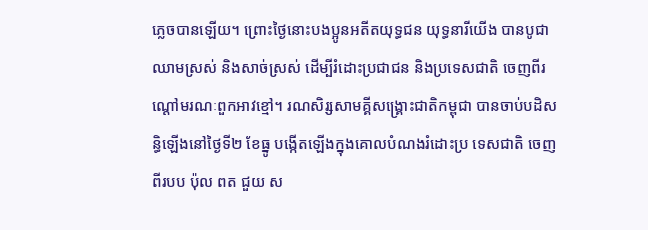ភ្លេចបានឡើយ។ ព្រោះថ្ងៃនោះបងប្អូនអតីតយុទ្ធជន យុទ្ធនារីយើង បានបូជាឈាមស្រស់ និងសាច់ស្រស់ ដើម្បីរំដោះប្រជាជន និងប្រទេសជាតិ ចេញពីរណ្ដៅមរណៈពួកអាវខ្មៅ។ រណសិរ្សសាមគ្គីសង្គ្រោះជាតិកម្ពុជា បានចាប់បដិសន្ធិឡើងនៅថ្ងៃទី២ ខែធ្នូ បង្កើតឡើងក្នុងគោលបំណងរំដោះប្រ ទេសជាតិ ចេញពីរបប ប៉ុល ពត ជួយ ស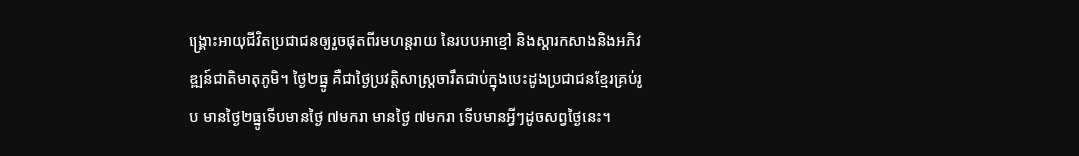ង្គ្រោះអាយុជីវិតប្រជាជនឲ្យរួចផុតពីរមហន្តរាយ នៃរបបអាខ្មៅ និងស្ដារកសាងនិងអភិវឌ្ឍន៍ជាតិមាតុភូមិ។ ថ្ងៃ២ធ្នូ គឺជាថ្ងៃប្រវត្តិសាស្ត្រចារឹតជាប់ក្នុងបេះដូងប្រជាជនខ្មែរគ្រប់រូប មានថ្ងៃ២ធ្នូទើបមានថ្ងៃ ៧មករា មានថ្ងៃ ៧មករា ទើបមានអ្វីៗដូចសព្វថ្ងៃនេះ។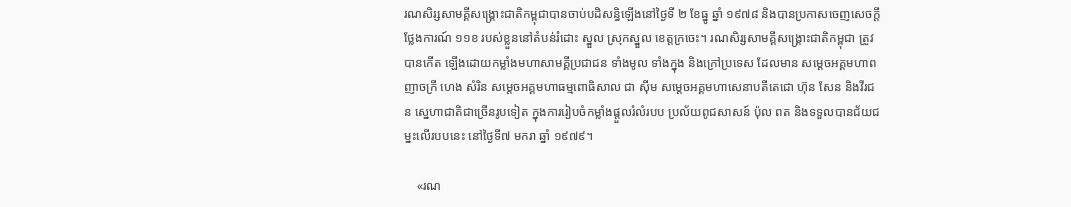រណសិរ្សសាមគ្គីសង្គ្រោះជាតិកម្ពុជាបានចាប់បដិសន្ធិឡើងនៅថ្ងៃទី ២ ខែធ្នូ ឆ្នាំ ១៩៧៨ និងបានប្រកាសចេញសេចក្ដីថ្លែងការណ៍ ១១ខ របស់ខ្លួននៅតំបន់រំដោះ ស្នួល ស្រុកស្នួល ខេត្តក្រចេះ។ រណសិរ្សសាមគ្គីសង្គ្រោះជាតិកម្ពុជា ត្រូវបានកើត ឡើងដោយកម្លាំងមហាសាមគ្គីប្រជាជន ទាំងមូល ទាំងក្នុង និងក្រៅប្រទេស ដែលមាន សម្តេចអគ្គមហាពញាចក្រី ហេង សំរិន សម្តេចអគ្គមហាធម្មពោធិសាល ជា ស៊ីម សម្ដេចអគ្គមហាសេនាបតីតេជោ ហ៊ុន សែន និងវីរជន ស្នេហាជាតិជាច្រើនរូបទៀត ក្នុងការរៀបចំកម្លាំងផ្តួលរំលំរបប ប្រល័យពូជសាសន៍ ប៉ុល ពត និងទទួលបានជ័យជម្នះលើរបបនេះ នៅថ្ងៃទី៧ មករា ឆ្នាំ ១៩៧៩។

    «រណ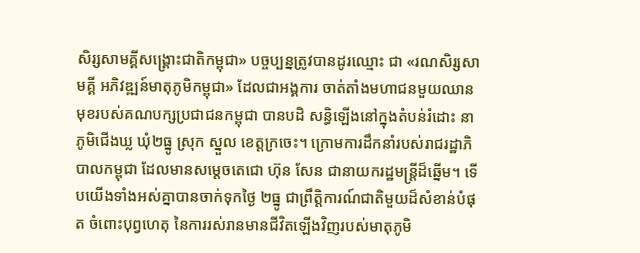សិរ្សសាមគ្គីសង្រ្គោះជាតិកម្ពុជា» បច្ចប្បន្នត្រូវបានដូរឈ្មោះ ជា «រណសិរ្សសាមគ្គី អភិវឌ្ឍន៍មាតុភូមិកម្ពុជា» ដែលជាអង្គការ ចាត់តាំងមហាជនមួយឈានមុខរបស់គណបក្សប្រជាជនកម្ពុជា បានបដិ សន្ធិឡើងនៅក្នុងតំបន់រំដោះ នាភូមិជើងឃ្ល ឃុំ២ធ្នូ ស្រុក ស្នួល ខេត្តក្រចេះ។ ក្រោមការដឹកនាំរបស់រាជរដ្ឋាភិបាលកម្ពុជា ដែលមានសម្ដេចតេជោ ហ៊ុន សែន ជានាយករដ្ឋមន្ត្រីដ៏ឆ្នើម។ ទើបយើងទាំងអស់គ្នាបានចាក់ទុកថ្ងៃ ២ធ្នូ ជាព្រឹត្តិការណ៍ជាតិមួយដ៏សំខាន់បំផុត ចំពោះបុព្វហេតុ នៃការរស់រានមានជីវិតឡើងវិញរបស់មាតុភូមិ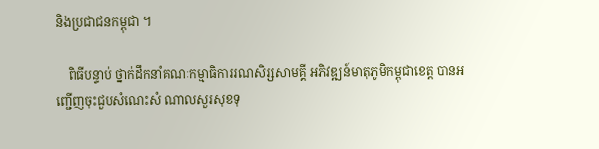និងប្រជាជនកម្ពុជា ។

    ពិធីបន្ទាប់ ថ្នាក់ដឹកនាំគណៈកម្មាធិការរណសិរ្សសាមគ្គី អភិវឌ្ឍន៍មាតុភូមិកម្ពុជាខេត្ត បានអញ្ជើញចុះជួបសំណេះសំ ណាលសួរសុខទុ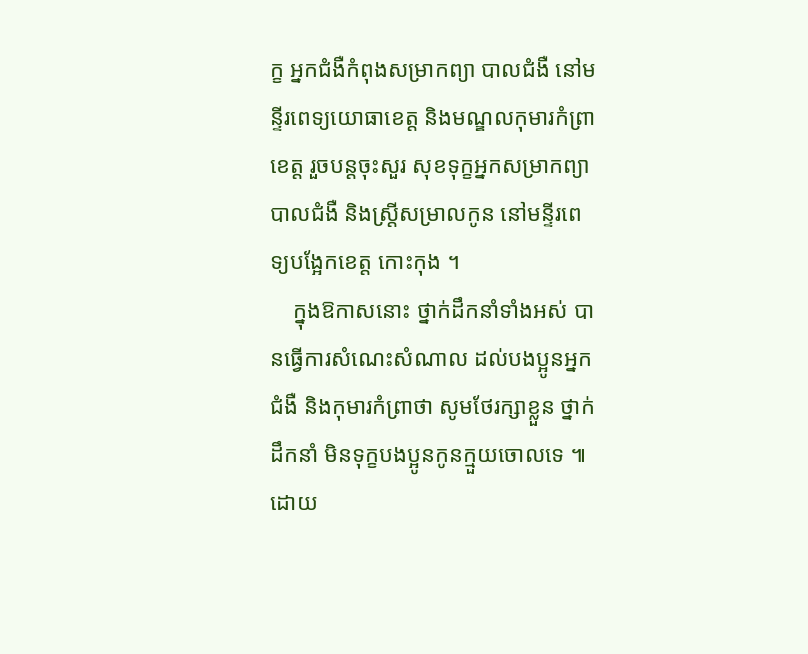ក្ខ អ្នកជំងឺកំពុងសម្រាកព្យា បាលជំងឺ នៅមន្ទីរពេទ្យយោធាខេត្ត និងមណ្ឌលកុមារកំព្រាខេត្ត រួចបន្តចុះសួរ សុខទុក្ខអ្នកសម្រាកព្យាបាលជំងឺ និងស្ត្រីសម្រាលកូន នៅមន្ទីរពេទ្យបង្អែកខេត្ត កោះកុង ។
    ក្នុងឱកាសនោះ ថ្នាក់ដឹកនាំទាំងអស់ បានធ្វើការសំណេះសំណាល ដល់បងប្អូនអ្នកជំងឺ និងកុមារកំព្រាថា សូមថែរក្សាខ្លួន ថ្នាក់ដឹកនាំ មិនទុក្ខបងប្អូនកូនក្មួយចោលទេ ៕ដោយ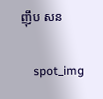ញុឹប សន

    spot_img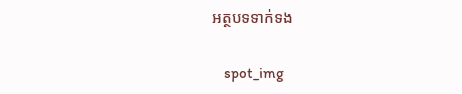អត្ថបទទាក់ទង

    spot_img